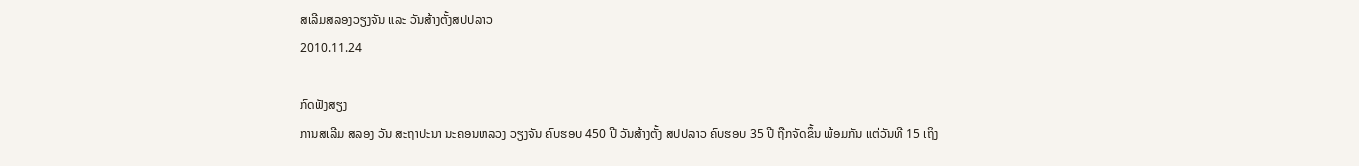ສເລີມສລອງວຽງຈັນ ແລະ ວັນສ້າງຕັ້ງສປປລາວ
2010.11.24

ກົດຟັງສຽງ
ການສເລີມ ສລອງ ວັນ ສະຖາປະນາ ນະຄອນຫລວງ ວຽງຈັນ ຄົບຮອບ 450 ປີ ວັນສ້າງຕັ້ງ ສປປລາວ ຄົບຮອບ 35 ປີ ຖືກຈັດຂຶ້ນ ພ້ອມກັນ ແຕ່ວັນທີ 15 ເຖິງ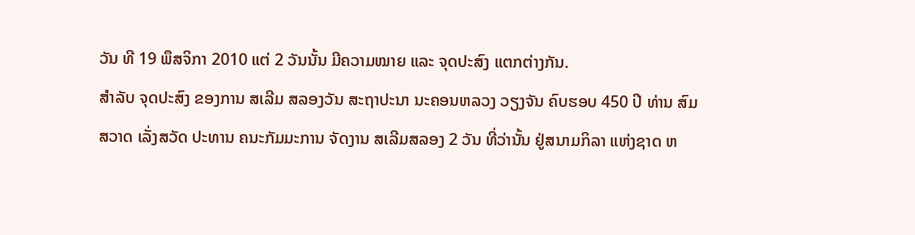ວັນ ທີ 19 ພຶສຈິກາ 2010 ແຕ່ 2 ວັນນັ້ນ ມີຄວາມໝາຍ ແລະ ຈຸດປະສົງ ແຕກຕ່າງກັນ.
ສຳລັບ ຈຸດປະສົງ ຂອງການ ສເລີມ ສລອງວັນ ສະຖາປະນາ ນະຄອນຫລວງ ວຽງຈັນ ຄົບຮອບ 450 ປີ ທ່ານ ສົມສວາດ ເລັ່ງສວັດ ປະທານ ຄນະກັມມະການ ຈັດງານ ສເລີມສລອງ 2 ວັນ ທີ່ວ່ານັ້ນ ຢູ່ສນາມກິລາ ແຫ່ງຊາດ ຫ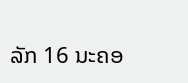ລັກ 16 ນະຄອ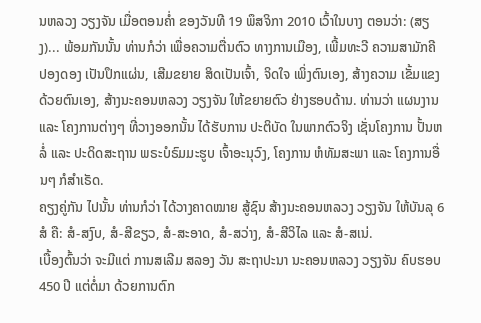ນຫລວງ ວຽງຈັນ ເມື່ອຕອນຄໍ່າ ຂອງວັນທີ 19 ພຶສຈິກາ 2010 ເວົ້າໃນບາງ ຕອນວ່າ: (ສຽງ)... ພ້ອມກັນນັ້ນ ທ່ານກໍວ່າ ເພື່ອຄວາມຕື່ນຕົວ ທາງການເມືອງ, ເພີ້ມທະວີ ຄວາມສາມັກຄີ ປອງດອງ ເປັນປຶກແຜ່ນ, ເສີມຂຍາຍ ສິດເປັນເຈົ້າ, ຈິດໃຈ ເພິ່ງຕົນເອງ, ສ້າງຄວາມ ເຂັ້ມແຂງ ດ້ວຍຕົນເອງ, ສ້າງນະຄອນຫລວງ ວຽງຈັນ ໃຫ້ຂຍາຍຕົວ ຢ່າງຮອບດ້ານ. ທ່ານວ່າ ແຜນງານ ແລະ ໂຄງການຕ່າງໆ ທີ່ວາງອອກນັ້ນ ໄດ້ຮັບການ ປະຕິບັດ ໃນພາກຕົວຈິງ ເຊັ່ນໂຄງການ ປັ້ນຫລໍ່ ແລະ ປະດິດສະຖານ ພຣະບໍຣົມມະຮູບ ເຈົ້າອະນຸວົງ, ໂຄງການ ຫໍທັມສະພາ ແລະ ໂຄງການອື່ນໆ ກໍສຳເຣັດ.
ຄຽງຄູ່ກັນ ໄປນັ້ນ ທ່ານກໍວ່າ ໄດ້ວາງຄາດໝາຍ ສູ້ຊົນ ສ້າງນະຄອນຫລວງ ວຽງຈັນ ໃຫ້ບັນລຸ 6 ສໍ ຄື: ສໍ-ສງົບ, ສໍ-ສີຂຽວ, ສໍ-ສະອາດ, ສໍ-ສວ່າງ, ສໍ-ສີວິໄລ ແລະ ສໍ-ສເນ່.
ເບື້ອງຕົ້ນວ່າ ຈະມີແຕ່ ການສເລີມ ສລອງ ວັນ ສະຖາປະນາ ນະຄອນຫລວງ ວຽງຈັນ ຄົບຮອບ 450 ປີ ແຕ່ຕໍ່ມາ ດ້ວຍການຕົກ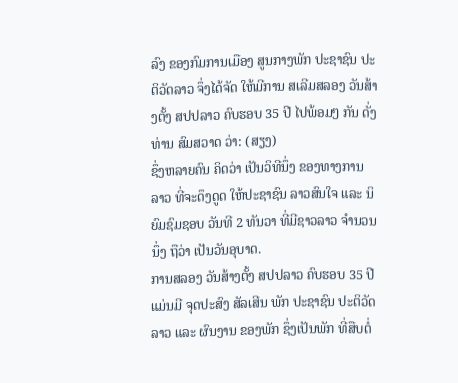ລົງ ຂອງກົມການເມືອງ ສູນກາງພັກ ປະຊາຊົນ ປະຕິວັດລາວ ຈຶ່ງໄດ້ຈັດ ໃຫ້ມີການ ສເລີມສລອງ ວັນສ້າງຕັ້ງ ສປປລາວ ຄົບຮອບ 35 ປີ ໄປພ້ອມໆ ກັນ ດັ່ງທ່ານ ສົມສວາດ ວ່າ: (ສຽງ)
ຊຶ່ງຫລາຍຄົນ ຄິດວ່າ ເປັນວິທີນຶ່ງ ຂອງທາງການ ລາວ ທີ່ຈະດຶງດູດ ໃຫ້ປະຊາຊົນ ລາວສົນໃຈ ແລະ ນິຍົມຊົມຊອບ ວັນທີ 2 ທັນວາ ທີ່ມີຊາວລາວ ຈຳນວນນຶ່ງ ຖືວ່າ ເປັນວັນອຸບາດ.
ການສລອງ ວັນສ້າງຕັ້ງ ສປປລາວ ຄົບຮອບ 35 ປີ ແມ່ນມີ ຈຸດປະສົງ ສັລເສີນ ພັກ ປະຊາຊົນ ປະຕິວັດລາວ ແລະ ຜົນງານ ຂອງພັກ ຊຶ່ງເປັນພັກ ທີ່ສືບຕໍ່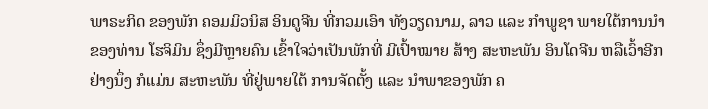ພາຣະກິດ ຂອງພັກ ຄອມມິວນິສ ອິນດູຈີນ ທີ່ກວມເອົາ ທັງວຽດນາມ, ລາວ ແລະ ກຳພູຊາ ພາຍໃຕ້ການນຳ ຂອງທ່ານ ໂຮຈິມິນ ຊຶ່ງມີຫຼາຍຄົນ ເຂົ້າໃຈວ່າເປັນພັກທີ່ ມີເປົ້າໝາຍ ສ້າງ ສະຫະພັນ ອິນໂດຈີນ ຫລືເວົ້າອີກ ຢ່າງນຶ່ງ ກໍແມ່ນ ສະຫະພັນ ທີ່ຢູ່ພາຍໃຕ້ ການຈັດຕັ້ງ ແລະ ນຳພາຂອງພັກ ຄ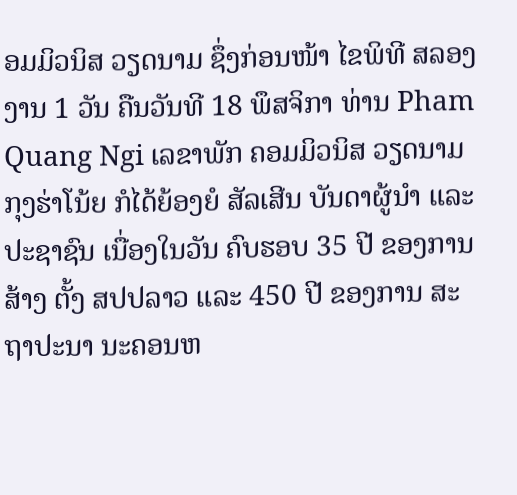ອມມິວນິສ ວຽດນາມ ຊຶ່ງກ່ອນໜ້າ ໄຂພິທີ ສລອງງານ 1 ວັນ ຄືນວັນທີ 18 ພຶສຈິກາ ທ່ານ Pham Quang Ngi ເລຂາພັກ ຄອມມິວນິສ ວຽດນາມ ກຸງຮ່າໂນ້ຍ ກໍໄດ້ຍ້ອງຍໍ ສັລເສີນ ບັນດາຜູ້ນຳ ແລະ ປະຊາຊົນ ເນື່ອງໃນວັນ ຄົບຮອບ 35 ປີ ຂອງການສ້າງ ຕັ້ງ ສປປລາວ ແລະ 450 ປີ ຂອງການ ສະຖາປະນາ ນະຄອນຫ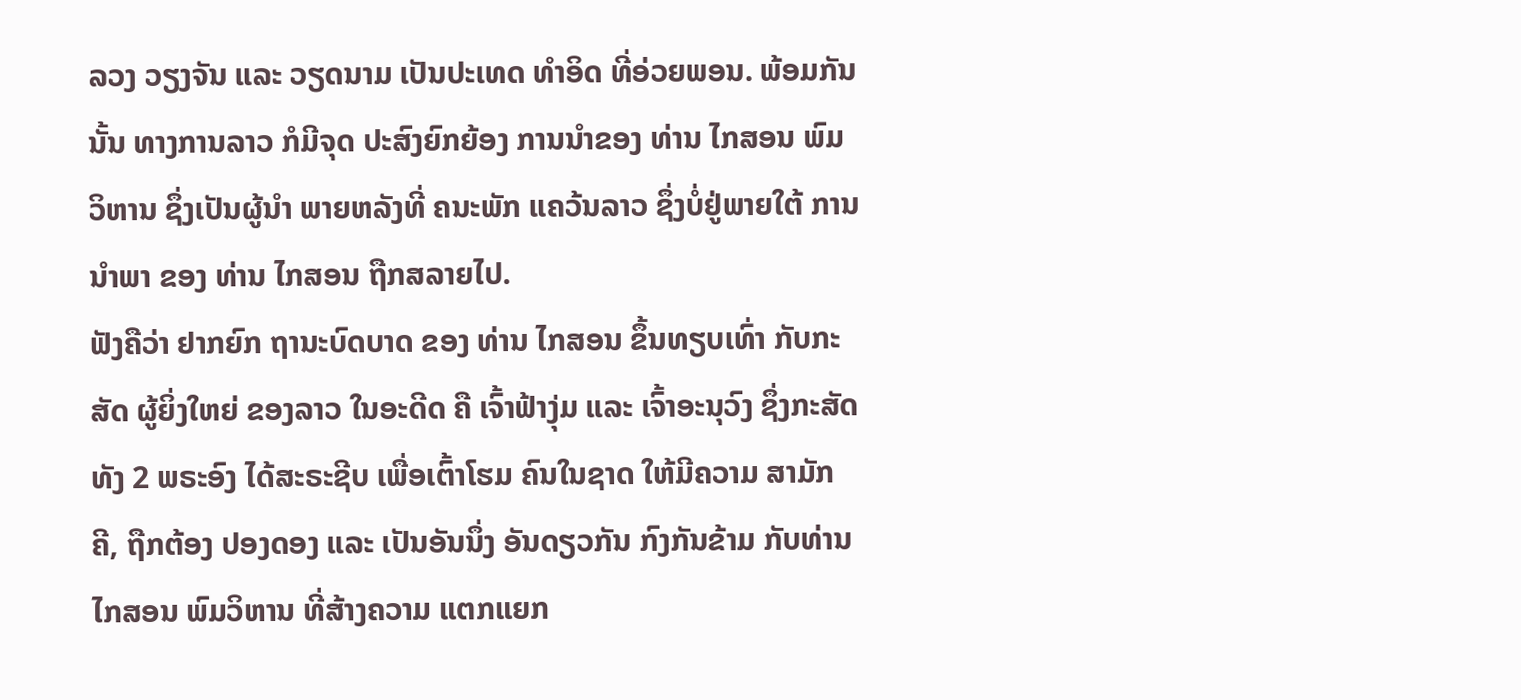ລວງ ວຽງຈັນ ແລະ ວຽດນາມ ເປັນປະເທດ ທຳອິດ ທີ່ອ່ວຍພອນ. ພ້ອມກັນນັ້ນ ທາງການລາວ ກໍມີຈຸດ ປະສົງຍົກຍ້ອງ ການນຳຂອງ ທ່ານ ໄກສອນ ພົມວິຫານ ຊຶ່ງເປັນຜູ້ນຳ ພາຍຫລັງທີ່ ຄນະພັກ ແຄວ້ນລາວ ຊຶ່ງບໍ່ຢູ່ພາຍໃຕ້ ການນຳພາ ຂອງ ທ່ານ ໄກສອນ ຖືກສລາຍໄປ.
ຟັງຄືວ່າ ຢາກຍົກ ຖານະບົດບາດ ຂອງ ທ່ານ ໄກສອນ ຂຶ້ນທຽບເທົ່າ ກັບກະສັດ ຜູ້ຍິ່ງໃຫຍ່ ຂອງລາວ ໃນອະດີດ ຄື ເຈົ້າຟ້າງຸ່ມ ແລະ ເຈົ້າອະນຸວົງ ຊຶ່ງກະສັດທັງ 2 ພຣະອົງ ໄດ້ສະຣະຊີບ ເພື່ອເຕົ້າໂຮມ ຄົນໃນຊາດ ໃຫ້ມີຄວາມ ສາມັກຄີ, ຖືກຕ້ອງ ປອງດອງ ແລະ ເປັນອັນນຶ່ງ ອັນດຽວກັນ ກົງກັນຂ້າມ ກັບທ່ານ ໄກສອນ ພົມວິຫານ ທີ່ສ້າງຄວາມ ແຕກແຍກ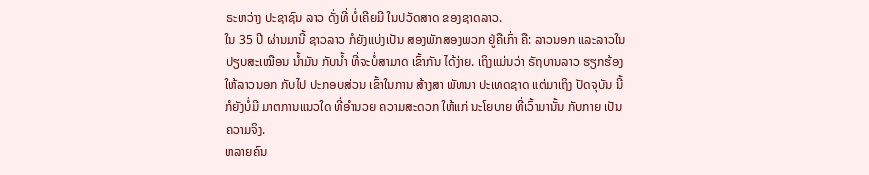ຣະຫວ່າງ ປະຊາຊົນ ລາວ ດັ່ງທີ່ ບໍ່ເຄີຍມີ ໃນປວັດສາດ ຂອງຊາດລາວ.
ໃນ 35 ປີ ຜ່ານມານີ້ ຊາວລາວ ກໍຍັງແບ່ງເປັນ ສອງພັກສອງພວກ ຢູ່ຄືເກົ່າ ຄື: ລາວນອກ ແລະລາວໃນ ປຽບສະເໝືອນ ນໍ້າມັນ ກັບນໍ້າ ທີ່ຈະບໍ່ສາມາດ ເຂົ້າກັນ ໄດ້ງ່າຍ. ເຖິງແມ່ນວ່າ ຣັຖບານລາວ ຮຽກຮ້ອງ ໃຫ້ລາວນອກ ກັບໄປ ປະກອບສ່ວນ ເຂົ້າໃນການ ສ້າງສາ ພັທນາ ປະເທດຊາດ ແຕ່ມາເຖິງ ປັດຈຸບັນ ນີ້ ກໍຍັງບໍ່ມີ ມາຕການແນວໃດ ທີ່ອໍານວຍ ຄວາມສະດວກ ໃຫ້ແກ່ ນະໂຍບາຍ ທີ່ເວົ້າມານັ້ນ ກັບກາຍ ເປັນຄວາມຈິງ.
ຫລາຍຄົນ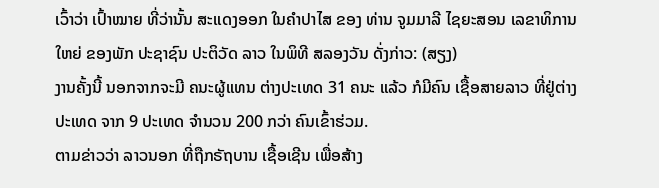ເວົ້າວ່າ ເປົ້າໝາຍ ທີ່ວ່ານັ້ນ ສະແດງອອກ ໃນຄຳປາໄສ ຂອງ ທ່ານ ຈູມມາລີ ໄຊຍະສອນ ເລຂາທິການໃຫຍ່ ຂອງພັກ ປະຊາຊົນ ປະຕິວັດ ລາວ ໃນພິທີ ສລອງວັນ ດັ່ງກ່າວ: (ສຽງ)
ງານຄັ້ງນີ້ ນອກຈາກຈະມີ ຄນະຜູ້ແທນ ຕ່າງປະເທດ 31 ຄນະ ແລ້ວ ກໍມີຄົນ ເຊື້ອສາຍລາວ ທີ່ຢູ່ຕ່າງ ປະເທດ ຈາກ 9 ປະເທດ ຈຳນວນ 200 ກວ່າ ຄົນເຂົ້າຮ່ວມ.
ຕາມຂ່າວວ່າ ລາວນອກ ທີ່ຖືກຣັຖບານ ເຊື້ອເຊີນ ເພື່ອສ້າງ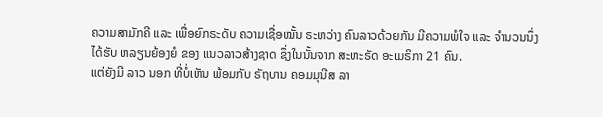ຄວາມສາມັກຄີ ແລະ ເພື່ອຍົກຣະດັບ ຄວາມເຊື່ອໝັ້ນ ຣະຫວ່າງ ຄົນລາວດ້ວຍກັນ ມີຄວາມພໍໃຈ ແລະ ຈຳນວນນຶ່ງ ໄດ້ຮັບ ຫລຽນຍ້ອງຍໍ ຂອງ ແນວລາວສ້າງຊາດ ຊຶ່ງໃນນັ້ນຈາກ ສະຫະຣັດ ອະເມຣິກາ 21 ຄົນ.
ແຕ່ຍັງມີ ລາວ ນອກ ທີ່ບໍ່ເຫັນ ພ້ອມກັບ ຣັຖບານ ຄອມມຸນີສ ລາ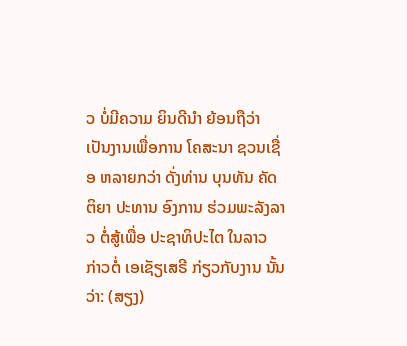ວ ບໍ່ມີຄວາມ ຍິນດີນຳ ຍ້ອນຖືວ່າ ເປັນງານເພື່ອການ ໂຄສະນາ ຊວນເຊື່ອ ຫລາຍກວ່າ ດັ່ງທ່ານ ບຸນທັນ ຄັດຕິຍາ ປະທານ ອົງການ ຮ່ວມພະລັງລາວ ຕໍ່ສູ້ເພື່ອ ປະຊາທິປະໄຕ ໃນລາວ ກ່າວຕໍ່ ເອເຊັຽເສຣີ ກ່ຽວກັບງານ ນັ້ນວ່າ: (ສຽງ)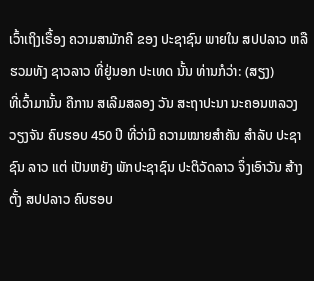ເວົ້າເຖິງເຣື້ອງ ຄວາມສາມັກຄີ ຂອງ ປະຊາຊົນ ພາຍໃນ ສປປລາວ ຫລື ຮວມທັງ ຊາວລາວ ທີ່ຢູ່ນອກ ປະເທດ ນັ້ນ ທ່ານກໍວ່າ: (ສຽງ)
ທີ່ເວົ້າມານັ້ນ ຄືການ ສເລີມສລອງ ວັນ ສະຖາປະນາ ນະຄອນຫລວງ ວຽງຈັນ ຄົບຮອບ 450 ປີ ທີ່ວ່າມີ ຄວາມໝາຍສຳຄັນ ສຳລັບ ປະຊາຊົນ ລາວ ແຕ່ ເປັນຫຍັງ ພັກປະຊາຊົນ ປະຕິວັດລາວ ຈຶ່ງເອົາວັນ ສ້າງຕັ້ງ ສປປລາວ ຄົບຮອບ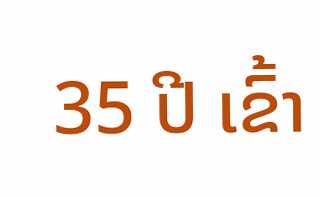35 ປີ ເຂົ້າ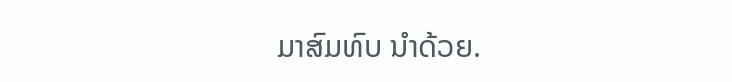ມາສົມທົບ ນຳດ້ວຍ.